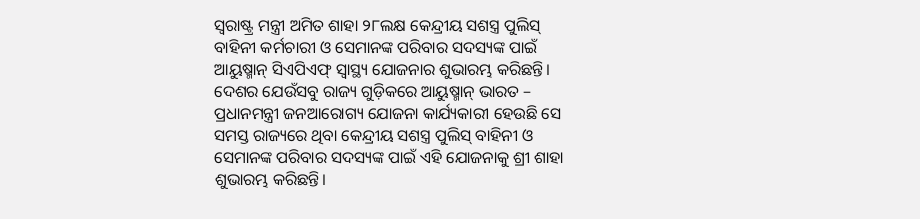ସ୍ୱରାଷ୍ଟ୍ର ମନ୍ତ୍ରୀ ଅମିତ ଶାହା ୨୮ଲକ୍ଷ କେନ୍ଦ୍ରୀୟ ସଶସ୍ତ୍ର ପୁଲିସ୍ ବାହିନୀ କର୍ମଚାରୀ ଓ ସେମାନଙ୍କ ପରିବାର ସଦସ୍ୟଙ୍କ ପାଇଁ ଆୟୁଷ୍ମାନ୍ ସିଏପିଏଫ୍ ସ୍ୱାସ୍ଥ୍ୟ ଯୋଜନାର ଶୁଭାରମ୍ଭ କରିଛନ୍ତି। ଦେଶର ଯେଉଁସବୁ ରାଜ୍ୟ ଗୁଡ଼ିକରେ ଆୟୁଷ୍ମାନ୍ ଭାରତ – ପ୍ରଧାନମନ୍ତ୍ରୀ ଜନଆରୋଗ୍ୟ ଯୋଜନା କାର୍ଯ୍ୟକାରୀ ହେଉଛି ସେ ସମସ୍ତ ରାଜ୍ୟରେ ଥିବା କେନ୍ଦ୍ରୀୟ ସଶସ୍ତ୍ର ପୁଲିସ୍ ବାହିନୀ ଓ ସେମାନଙ୍କ ପରିବାର ସଦସ୍ୟଙ୍କ ପାଇଁ ଏହି ଯୋଜନାକୁ ଶ୍ରୀ ଶାହା ଶୁଭାରମ୍ଭ କରିଛନ୍ତି।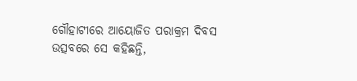ଗୌହାଟୀରେ ଆୟୋଜିତ ପରାକ୍ରମ ଦିବସ ଉତ୍ସବରେ ସେ କହିଛନ୍ତି,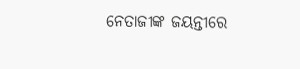ନେତାଜୀଙ୍କ ଜୟନ୍ତୀରେ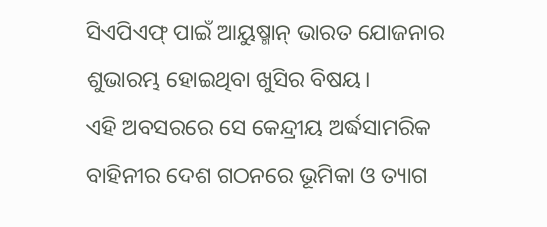ସିଏପିଏଫ୍ ପାଇଁ ଆୟୁଷ୍ମାନ୍ ଭାରତ ଯୋଜନାର ଶୁଭାରମ୍ଭ ହୋଇଥିବା ଖୁସିର ବିଷୟ।
ଏହି ଅବସରରେ ସେ କେନ୍ଦ୍ରୀୟ ଅର୍ଦ୍ଧସାମରିକ ବାହିନୀର ଦେଶ ଗଠନରେ ଭୂମିକା ଓ ତ୍ୟାଗ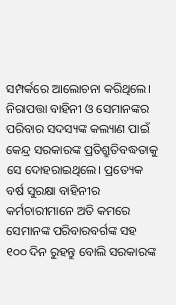ସମ୍ପର୍କରେ ଆଲୋଚନା କରିଥିଲେ। ନିରାପତ୍ତା ବାହିନୀ ଓ ସେମାନଙ୍କର ପରିବାର ସଦସ୍ୟଙ୍କ କଲ୍ୟାଣ ପାଇଁ କେନ୍ଦ୍ର ସରକାରଙ୍କ ପ୍ରତିଶ୍ରୁତିବଦ୍ଧତାକୁ ସେ ଦୋହରାଇଥିଲେ। ପ୍ରତ୍ୟେକ ବର୍ଷ ସୁରକ୍ଷା ବାହିନୀର କର୍ମଚାରୀମାନେ ଅତି କମରେ ସେମାନଙ୍କ ପରିବାରବର୍ଗଙ୍କ ସହ ୧୦୦ ଦିନ ରୁହନ୍ତୁ ବୋଲି ସରକାରଙ୍କ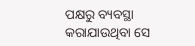ପକ୍ଷରୁ ବ୍ୟବସ୍ଥା କରାଯାଉଥିବା ସେ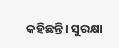କହିଛନ୍ତି। ସୁରକ୍ଷା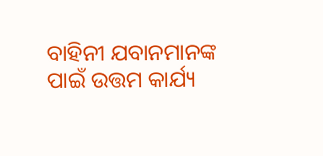ବାହିନୀ ଯବାନମାନଙ୍କ ପାଇଁ ଉତ୍ତମ କାର୍ଯ୍ୟ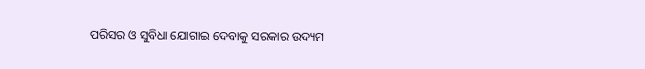ପରିସର ଓ ସୁବିଧା ଯୋଗାଇ ଦେବାକୁ ସରକାର ଉଦ୍ୟମ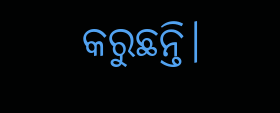କରୁଛନ୍ତି।